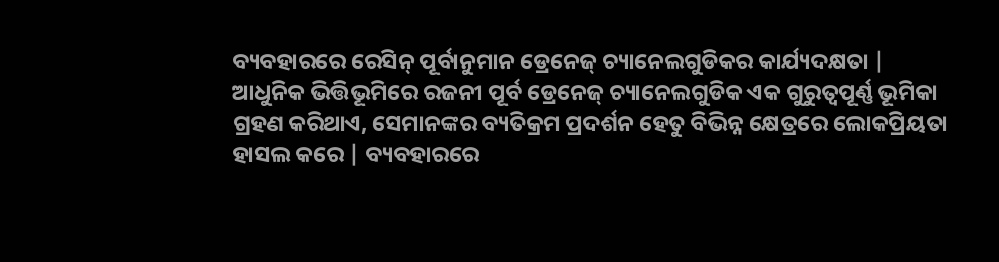ବ୍ୟବହାରରେ ରେସିନ୍ ପୂର୍ବାନୁମାନ ଡ୍ରେନେଜ୍ ଚ୍ୟାନେଲଗୁଡିକର କାର୍ଯ୍ୟଦକ୍ଷତା |
ଆଧୁନିକ ଭିତ୍ତିଭୂମିରେ ରଜନୀ ପୂର୍ବ ଡ୍ରେନେଜ୍ ଚ୍ୟାନେଲଗୁଡିକ ଏକ ଗୁରୁତ୍ୱପୂର୍ଣ୍ଣ ଭୂମିକା ଗ୍ରହଣ କରିଥାଏ, ସେମାନଙ୍କର ବ୍ୟତିକ୍ରମ ପ୍ରଦର୍ଶନ ହେତୁ ବିଭିନ୍ନ କ୍ଷେତ୍ରରେ ଲୋକପ୍ରିୟତା ହାସଲ କରେ | ବ୍ୟବହାରରେ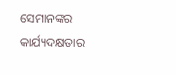ସେମାନଙ୍କର କାର୍ଯ୍ୟଦକ୍ଷତାର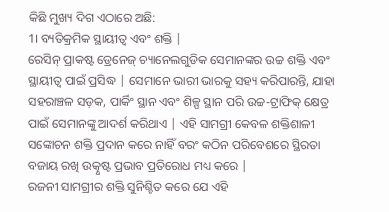କିଛି ମୁଖ୍ୟ ଦିଗ ଏଠାରେ ଅଛି:
1। ବ୍ୟତିକ୍ରମିକ ସ୍ଥାୟୀତ୍ୱ ଏବଂ ଶକ୍ତି |
ରେସିନ୍ ପ୍ରାକଷ୍ଟ ଡ୍ରେନେଜ୍ ଚ୍ୟାନେଲଗୁଡିକ ସେମାନଙ୍କର ଉଚ୍ଚ ଶକ୍ତି ଏବଂ ସ୍ଥାୟୀତ୍ୱ ପାଇଁ ପ୍ରସିଦ୍ଧ | ସେମାନେ ଭାରୀ ଭାରକୁ ସହ୍ୟ କରିପାରନ୍ତି, ଯାହା ସହରାଞ୍ଚଳ ସଡ଼କ, ପାର୍କିଂ ସ୍ଥାନ ଏବଂ ଶିଳ୍ପ ସ୍ଥାନ ପରି ଉଚ୍ଚ-ଟ୍ରାଫିକ୍ କ୍ଷେତ୍ର ପାଇଁ ସେମାନଙ୍କୁ ଆଦର୍ଶ କରିଥାଏ | ଏହି ସାମଗ୍ରୀ କେବଳ ଶକ୍ତିଶାଳୀ ସଙ୍କୋଚନ ଶକ୍ତି ପ୍ରଦାନ କରେ ନାହିଁ ବରଂ କଠିନ ପରିବେଶରେ ସ୍ଥିରତା ବଜାୟ ରଖି ଉତ୍କୃଷ୍ଟ ପ୍ରଭାବ ପ୍ରତିରୋଧ ମଧ୍ୟ କରେ |
ରଜନୀ ସାମଗ୍ରୀର ଶକ୍ତି ସୁନିଶ୍ଚିତ କରେ ଯେ ଏହି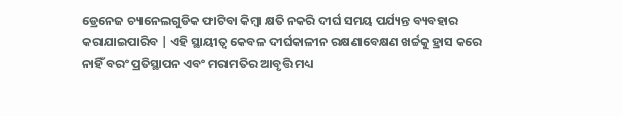ଡ୍ରେନେଜ ଚ୍ୟାନେଲଗୁଡିକ ଫାଟିବା କିମ୍ବା କ୍ଷତି ନକରି ଦୀର୍ଘ ସମୟ ପର୍ଯ୍ୟନ୍ତ ବ୍ୟବହାର କରାଯାଇପାରିବ | ଏହି ସ୍ଥାୟୀତ୍ୱ କେବଳ ଦୀର୍ଘକାଳୀନ ରକ୍ଷଣାବେକ୍ଷଣ ଖର୍ଚ୍ଚକୁ ହ୍ରାସ କରେ ନାହିଁ ବରଂ ପ୍ରତିସ୍ଥାପନ ଏବଂ ମରାମତିର ଆବୃତ୍ତି ମଧ୍ୟ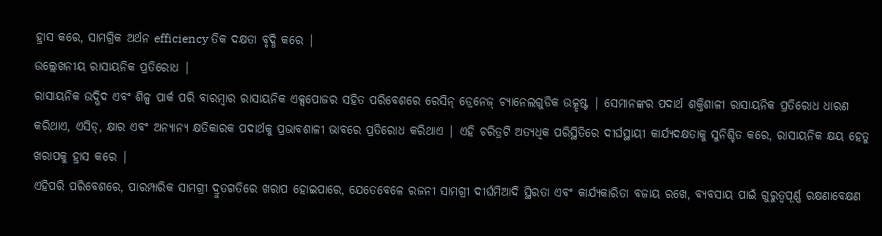ହ୍ରାସ କରେ, ସାମଗ୍ରିକ ଅର୍ଥନ efficiency ତିକ ଦକ୍ଷତା ବୃଦ୍ଧି କରେ |
ଉଲ୍ଲେଖନୀୟ ରାସାୟନିକ ପ୍ରତିରୋଧ |
ରାସାୟନିକ ଉଦ୍ଭିଦ ଏବଂ ଶିଳ୍ପ ପାର୍କ ପରି ବାରମ୍ବାର ରାସାୟନିକ ଏକ୍ସପୋଜର ସହିତ ପରିବେଶରେ ରେସିନ୍ ଡ୍ରେନେଜ୍ ଚ୍ୟାନେଲଗୁଡିକ ଉତ୍କୃଷ୍ଟ | ସେମାନଙ୍କର ପଦାର୍ଥ ଶକ୍ତିଶାଳୀ ରାସାୟନିକ ପ୍ରତିରୋଧ ଧାରଣ କରିଥାଏ, ଏସିଡ୍, କ୍ଷାର ଏବଂ ଅନ୍ୟାନ୍ୟ କ୍ଷତିକାରକ ପଦାର୍ଥକୁ ପ୍ରଭାବଶାଳୀ ଭାବରେ ପ୍ରତିରୋଧ କରିଥାଏ | ଏହି ଚରିତ୍ରଟି ଅତ୍ୟଧିକ ପରିସ୍ଥିତିରେ ଦୀର୍ଘସ୍ଥାୟୀ କାର୍ଯ୍ୟଦକ୍ଷତାକୁ ସୁନିଶ୍ଚିତ କରେ, ରାସାୟନିକ କ୍ଷୟ ହେତୁ ଖରାପକୁ ହ୍ରାସ କରେ |
ଏହିପରି ପରିବେଶରେ, ପାରମ୍ପାରିକ ସାମଗ୍ରୀ ଦ୍ରୁତଗତିରେ ଖରାପ ହୋଇପାରେ, ଯେତେବେଳେ ରଜନୀ ସାମଗ୍ରୀ ଦୀର୍ଘମିଆଦି ସ୍ଥିରତା ଏବଂ କାର୍ଯ୍ୟକାରିତା ବଜାୟ ରଖେ, ବ୍ୟବସାୟ ପାଇଁ ଗୁରୁତ୍ୱପୂର୍ଣ୍ଣ ରକ୍ଷଣାବେକ୍ଷଣ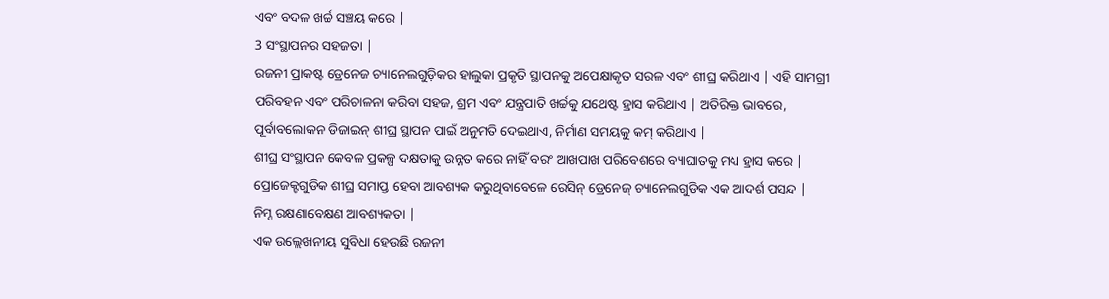ଏବଂ ବଦଳ ଖର୍ଚ୍ଚ ସଞ୍ଚୟ କରେ |
3 ସଂସ୍ଥାପନର ସହଜତା |
ରଜନୀ ପ୍ରାକଷ୍ଟ ଡ୍ରେନେଜ ଚ୍ୟାନେଲଗୁଡ଼ିକର ହାଲୁକା ପ୍ରକୃତି ସ୍ଥାପନକୁ ଅପେକ୍ଷାକୃତ ସରଳ ଏବଂ ଶୀଘ୍ର କରିଥାଏ | ଏହି ସାମଗ୍ରୀ ପରିବହନ ଏବଂ ପରିଚାଳନା କରିବା ସହଜ, ଶ୍ରମ ଏବଂ ଯନ୍ତ୍ରପାତି ଖର୍ଚ୍ଚକୁ ଯଥେଷ୍ଟ ହ୍ରାସ କରିଥାଏ | ଅତିରିକ୍ତ ଭାବରେ, ପୂର୍ବାବଲୋକନ ଡିଜାଇନ୍ ଶୀଘ୍ର ସ୍ଥାପନ ପାଇଁ ଅନୁମତି ଦେଇଥାଏ, ନିର୍ମାଣ ସମୟକୁ କମ୍ କରିଥାଏ |
ଶୀଘ୍ର ସଂସ୍ଥାପନ କେବଳ ପ୍ରକଳ୍ପ ଦକ୍ଷତାକୁ ଉନ୍ନତ କରେ ନାହିଁ ବରଂ ଆଖପାଖ ପରିବେଶରେ ବ୍ୟାଘାତକୁ ମଧ୍ୟ ହ୍ରାସ କରେ | ପ୍ରୋଜେକ୍ଟଗୁଡିକ ଶୀଘ୍ର ସମାପ୍ତ ହେବା ଆବଶ୍ୟକ କରୁଥିବାବେଳେ ରେସିନ୍ ଡ୍ରେନେଜ୍ ଚ୍ୟାନେଲଗୁଡିକ ଏକ ଆଦର୍ଶ ପସନ୍ଦ |
ନିମ୍ନ ରକ୍ଷଣାବେକ୍ଷଣ ଆବଶ୍ୟକତା |
ଏକ ଉଲ୍ଲେଖନୀୟ ସୁବିଧା ହେଉଛି ରଜନୀ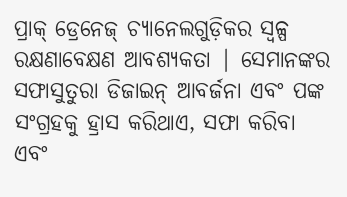ପ୍ରାକ୍ ଡ୍ରେନେଜ୍ ଚ୍ୟାନେଲଗୁଡ଼ିକର ସ୍ୱଳ୍ପ ରକ୍ଷଣାବେକ୍ଷଣ ଆବଶ୍ୟକତା | ସେମାନଙ୍କର ସଫାସୁତୁରା ଡିଜାଇନ୍ ଆବର୍ଜନା ଏବଂ ପଙ୍କ ସଂଗ୍ରହକୁ ହ୍ରାସ କରିଥାଏ, ସଫା କରିବା ଏବଂ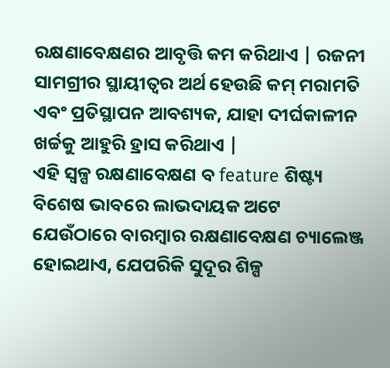ରକ୍ଷଣାବେକ୍ଷଣର ଆବୃତ୍ତି କମ କରିଥାଏ | ରଜନୀ ସାମଗ୍ରୀର ସ୍ଥାୟୀତ୍ୱର ଅର୍ଥ ହେଉଛି କମ୍ ମରାମତି ଏବଂ ପ୍ରତିସ୍ଥାପନ ଆବଶ୍ୟକ, ଯାହା ଦୀର୍ଘକାଳୀନ ଖର୍ଚ୍ଚକୁ ଆହୁରି ହ୍ରାସ କରିଥାଏ |
ଏହି ସ୍ୱଳ୍ପ ରକ୍ଷଣାବେକ୍ଷଣ ବ feature ଶିଷ୍ଟ୍ୟ ବିଶେଷ ଭାବରେ ଲାଭଦାୟକ ଅଟେ ଯେଉଁଠାରେ ବାରମ୍ବାର ରକ୍ଷଣାବେକ୍ଷଣ ଚ୍ୟାଲେଞ୍ଜ ହୋଇଥାଏ, ଯେପରିକି ସୁଦୂର ଶିଳ୍ପ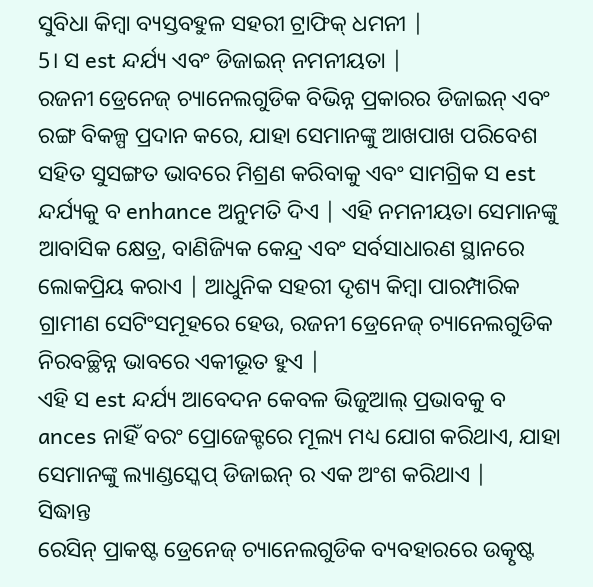ସୁବିଧା କିମ୍ବା ବ୍ୟସ୍ତବହୁଳ ସହରୀ ଟ୍ରାଫିକ୍ ଧମନୀ |
5। ସ est ନ୍ଦର୍ଯ୍ୟ ଏବଂ ଡିଜାଇନ୍ ନମନୀୟତା |
ରଜନୀ ଡ୍ରେନେଜ୍ ଚ୍ୟାନେଲଗୁଡିକ ବିଭିନ୍ନ ପ୍ରକାରର ଡିଜାଇନ୍ ଏବଂ ରଙ୍ଗ ବିକଳ୍ପ ପ୍ରଦାନ କରେ, ଯାହା ସେମାନଙ୍କୁ ଆଖପାଖ ପରିବେଶ ସହିତ ସୁସଙ୍ଗତ ଭାବରେ ମିଶ୍ରଣ କରିବାକୁ ଏବଂ ସାମଗ୍ରିକ ସ est ନ୍ଦର୍ଯ୍ୟକୁ ବ enhance ଅନୁମତି ଦିଏ | ଏହି ନମନୀୟତା ସେମାନଙ୍କୁ ଆବାସିକ କ୍ଷେତ୍ର, ବାଣିଜ୍ୟିକ କେନ୍ଦ୍ର ଏବଂ ସର୍ବସାଧାରଣ ସ୍ଥାନରେ ଲୋକପ୍ରିୟ କରାଏ | ଆଧୁନିକ ସହରୀ ଦୃଶ୍ୟ କିମ୍ବା ପାରମ୍ପାରିକ ଗ୍ରାମୀଣ ସେଟିଂସମୂହରେ ହେଉ, ରଜନୀ ଡ୍ରେନେଜ୍ ଚ୍ୟାନେଲଗୁଡିକ ନିରବଚ୍ଛିନ୍ନ ଭାବରେ ଏକୀଭୂତ ହୁଏ |
ଏହି ସ est ନ୍ଦର୍ଯ୍ୟ ଆବେଦନ କେବଳ ଭିଜୁଆଲ୍ ପ୍ରଭାବକୁ ବ ances ନାହିଁ ବରଂ ପ୍ରୋଜେକ୍ଟରେ ମୂଲ୍ୟ ମଧ୍ୟ ଯୋଗ କରିଥାଏ, ଯାହା ସେମାନଙ୍କୁ ଲ୍ୟାଣ୍ଡସ୍କେପ୍ ଡିଜାଇନ୍ ର ଏକ ଅଂଶ କରିଥାଏ |
ସିଦ୍ଧାନ୍ତ
ରେସିନ୍ ପ୍ରାକଷ୍ଟ ଡ୍ରେନେଜ୍ ଚ୍ୟାନେଲଗୁଡିକ ବ୍ୟବହାରରେ ଉତ୍କୃଷ୍ଟ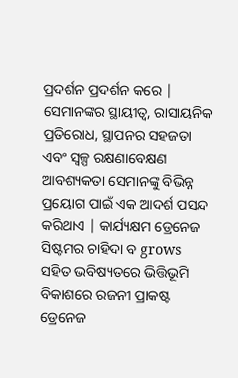ପ୍ରଦର୍ଶନ ପ୍ରଦର୍ଶନ କରେ | ସେମାନଙ୍କର ସ୍ଥାୟୀତ୍ୱ, ରାସାୟନିକ ପ୍ରତିରୋଧ, ସ୍ଥାପନର ସହଜତା ଏବଂ ସ୍ୱଳ୍ପ ରକ୍ଷଣାବେକ୍ଷଣ ଆବଶ୍ୟକତା ସେମାନଙ୍କୁ ବିଭିନ୍ନ ପ୍ରୟୋଗ ପାଇଁ ଏକ ଆଦର୍ଶ ପସନ୍ଦ କରିଥାଏ | କାର୍ଯ୍ୟକ୍ଷମ ଡ୍ରେନେଜ ସିଷ୍ଟମର ଚାହିଦା ବ grows ସହିତ ଭବିଷ୍ୟତରେ ଭିତ୍ତିଭୂମି ବିକାଶରେ ରଜନୀ ପ୍ରାକଷ୍ଟ ଡ୍ରେନେଜ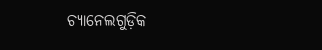ଚ୍ୟାନେଲଗୁଡ଼ିକ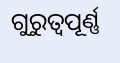ଗୁରୁତ୍ୱପୂର୍ଣ୍ଣ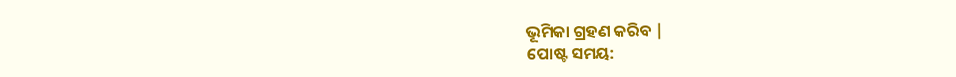ଭୂମିକା ଗ୍ରହଣ କରିବ |
ପୋଷ୍ଟ ସମୟ: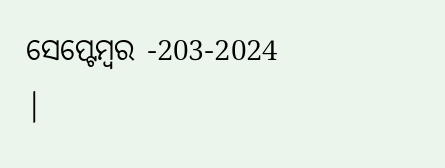ସେପ୍ଟେମ୍ବର -203-2024 |